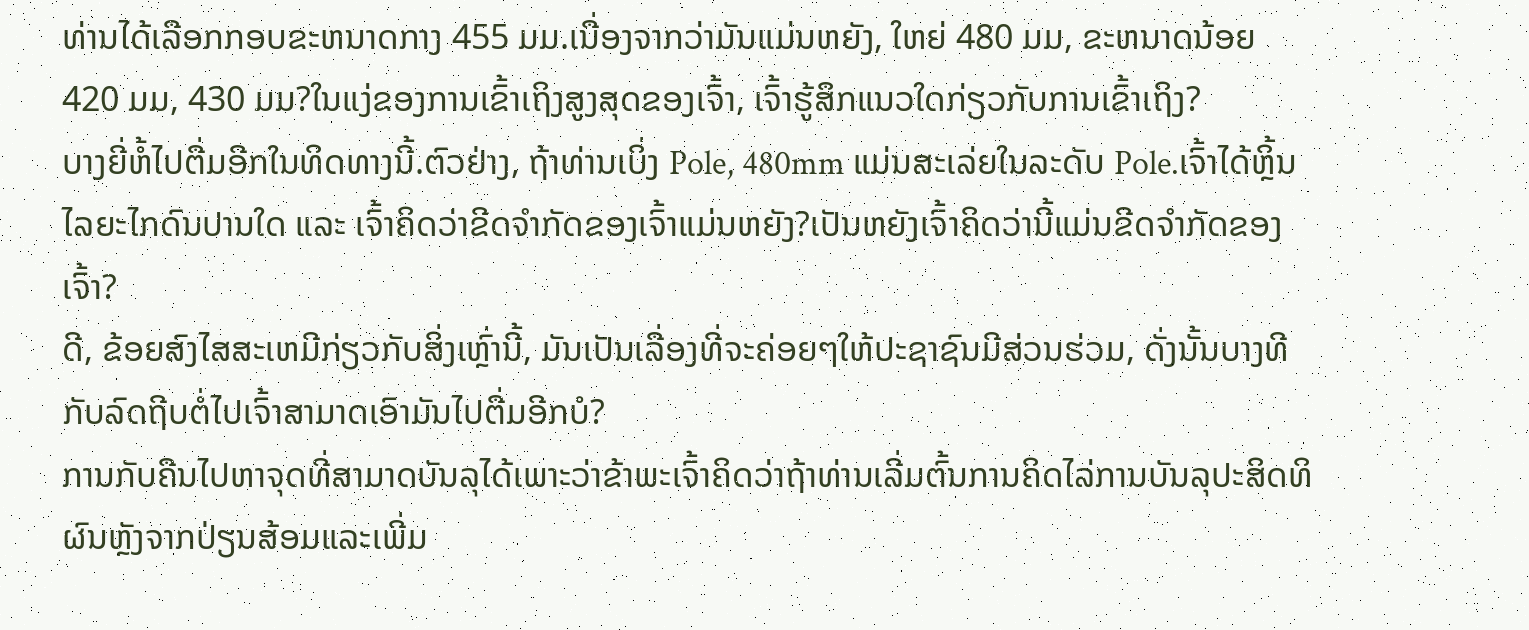ທ່ານໄດ້ເລືອກກອບຂະຫນາດກາງ 455 ມມ.ເນື່ອງຈາກວ່າມັນແມ່ນຫຍັງ, ໃຫຍ່ 480 ມມ, ຂະຫນາດນ້ອຍ 420 ມມ, 430 ມມ?ໃນແງ່ຂອງການເຂົ້າເຖິງສູງສຸດຂອງເຈົ້າ, ເຈົ້າຮູ້ສຶກແນວໃດກ່ຽວກັບການເຂົ້າເຖິງ?
ບາງຍີ່ຫໍ້ໄປຕື່ມອີກໃນທິດທາງນີ້.ຕົວຢ່າງ, ຖ້າທ່ານເບິ່ງ Pole, 480mm ແມ່ນສະເລ່ຍໃນລະດັບ Pole.ເຈົ້າໄດ້ຫຼິ້ນໄລຍະໄກດົນປານໃດ ແລະ ເຈົ້າຄິດວ່າຂີດຈຳກັດຂອງເຈົ້າແມ່ນຫຍັງ?ເປັນຫຍັງເຈົ້າຄິດວ່ານີ້ແມ່ນຂີດຈຳກັດຂອງເຈົ້າ?
ດີ, ຂ້ອຍສົງໄສສະເຫມີກ່ຽວກັບສິ່ງເຫຼົ່ານີ້, ມັນເປັນເລື່ອງທີ່ຈະຄ່ອຍໆໃຫ້ປະຊາຊົນມີສ່ວນຮ່ວມ, ດັ່ງນັ້ນບາງທີກັບລົດຖີບຕໍ່ໄປເຈົ້າສາມາດເອົາມັນໄປຕື່ມອີກບໍ?
ການກັບຄືນໄປຫາຈຸດທີ່ສາມາດບັນລຸໄດ້ເພາະວ່າຂ້າພະເຈົ້າຄິດວ່າຖ້າທ່ານເລີ່ມຕົ້ນການຄິດໄລ່ການບັນລຸປະສິດທິຜົນຫຼັງຈາກປ່ຽນສ້ອມແລະເພີ່ມ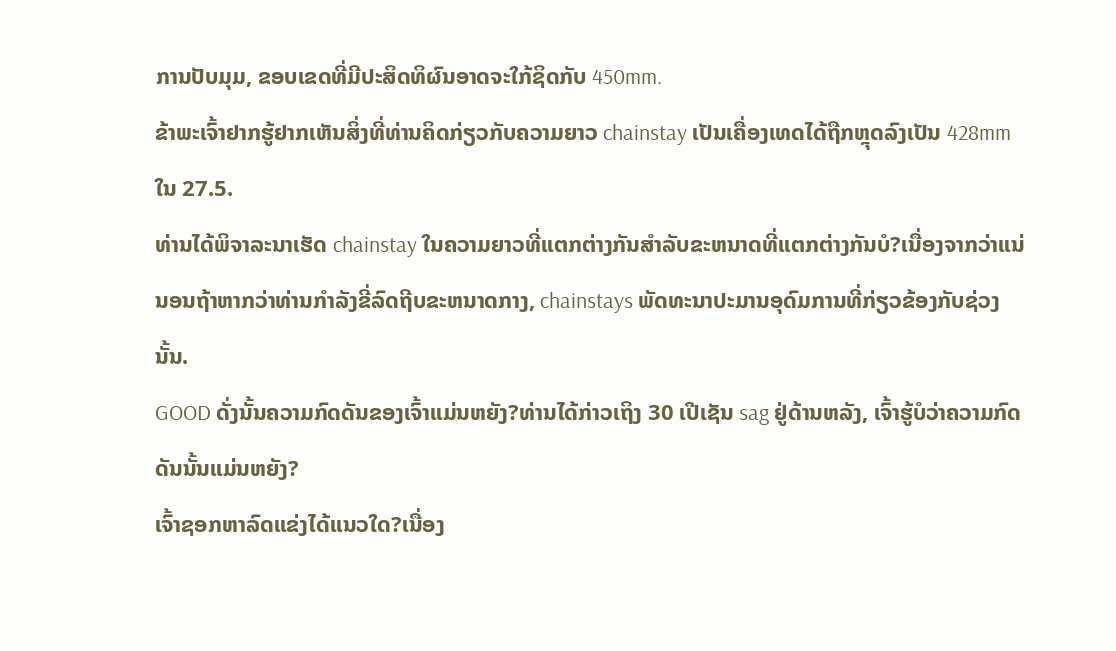ການປັບມຸມ, ຂອບເຂດທີ່ມີປະສິດທິຜົນອາດຈະໃກ້ຊິດກັບ 450mm.
ຂ້າພະເຈົ້າຢາກຮູ້ຢາກເຫັນສິ່ງທີ່ທ່ານຄິດກ່ຽວກັບຄວາມຍາວ chainstay ເປັນເຄື່ອງເທດໄດ້ຖືກຫຼຸດລົງເປັນ 428mm ໃນ 27.5.
ທ່ານໄດ້ພິຈາລະນາເຮັດ chainstay ໃນຄວາມຍາວທີ່ແຕກຕ່າງກັນສໍາລັບຂະຫນາດທີ່ແຕກຕ່າງກັນບໍ?ເນື່ອງຈາກວ່າແນ່ນອນຖ້າຫາກວ່າທ່ານກໍາລັງຂີ່ລົດຖີບຂະຫນາດກາງ, chainstays ພັດທະນາປະມານອຸດົມການທີ່ກ່ຽວຂ້ອງກັບຊ່ວງນັ້ນ.
GOOD ດັ່ງນັ້ນຄວາມກົດດັນຂອງເຈົ້າແມ່ນຫຍັງ?ທ່ານໄດ້ກ່າວເຖິງ 30 ເປີເຊັນ sag ຢູ່ດ້ານຫລັງ, ເຈົ້າຮູ້ບໍວ່າຄວາມກົດດັນນັ້ນແມ່ນຫຍັງ?
ເຈົ້າຊອກຫາລົດແຂ່ງໄດ້ແນວໃດ?ເນື່ອງ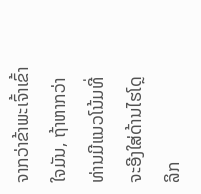ຈາກວ່າຂ້າພະເຈົ້າເຂົ້າໃຈມັນ, ຖ້າຫາກວ່າທ່ານມີແນວໂນ້ມທີ່ຈະອີງໃສ່ດ້ານໄຮໂດຼລິກ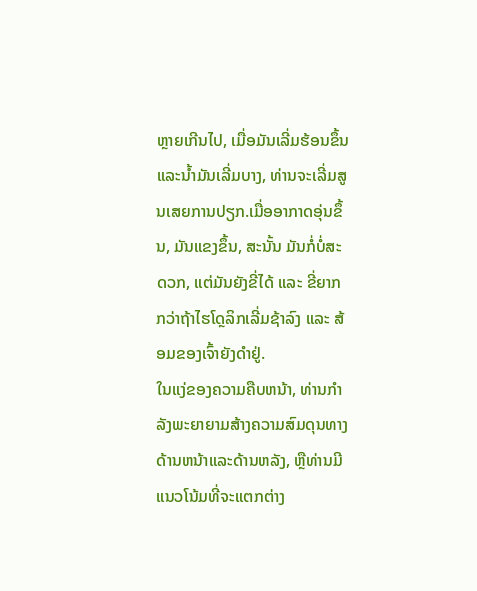ຫຼາຍເກີນໄປ, ເມື່ອມັນເລີ່ມຮ້ອນຂຶ້ນແລະນ້ຳມັນເລີ່ມບາງ, ທ່ານຈະເລີ່ມສູນເສຍການປຽກ.ເມື່ອອາກາດອຸ່ນຂຶ້ນ, ມັນແຂງຂຶ້ນ, ສະນັ້ນ ມັນກໍ່ບໍ່ສະດວກ, ແຕ່ມັນຍັງຂີ່ໄດ້ ແລະ ຂີ່ຍາກກວ່າຖ້າໄຮໂດຼລິກເລີ່ມຊ້າລົງ ແລະ ສ້ອມຂອງເຈົ້າຍັງດຳຢູ່.
ໃນແງ່ຂອງຄວາມຄືບຫນ້າ, ທ່ານກໍາລັງພະຍາຍາມສ້າງຄວາມສົມດຸນທາງດ້ານຫນ້າແລະດ້ານຫລັງ, ຫຼືທ່ານມີແນວໂນ້ມທີ່ຈະແຕກຕ່າງ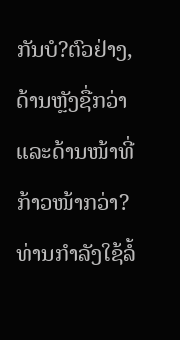ກັນບໍ?ຕົວຢ່າງ, ດ້ານຫຼັງຊື່ກວ່າ ແລະດ້ານໜ້າທີ່ກ້າວໜ້າກວ່າ?
ທ່ານກໍາລັງໃຊ້ລໍ້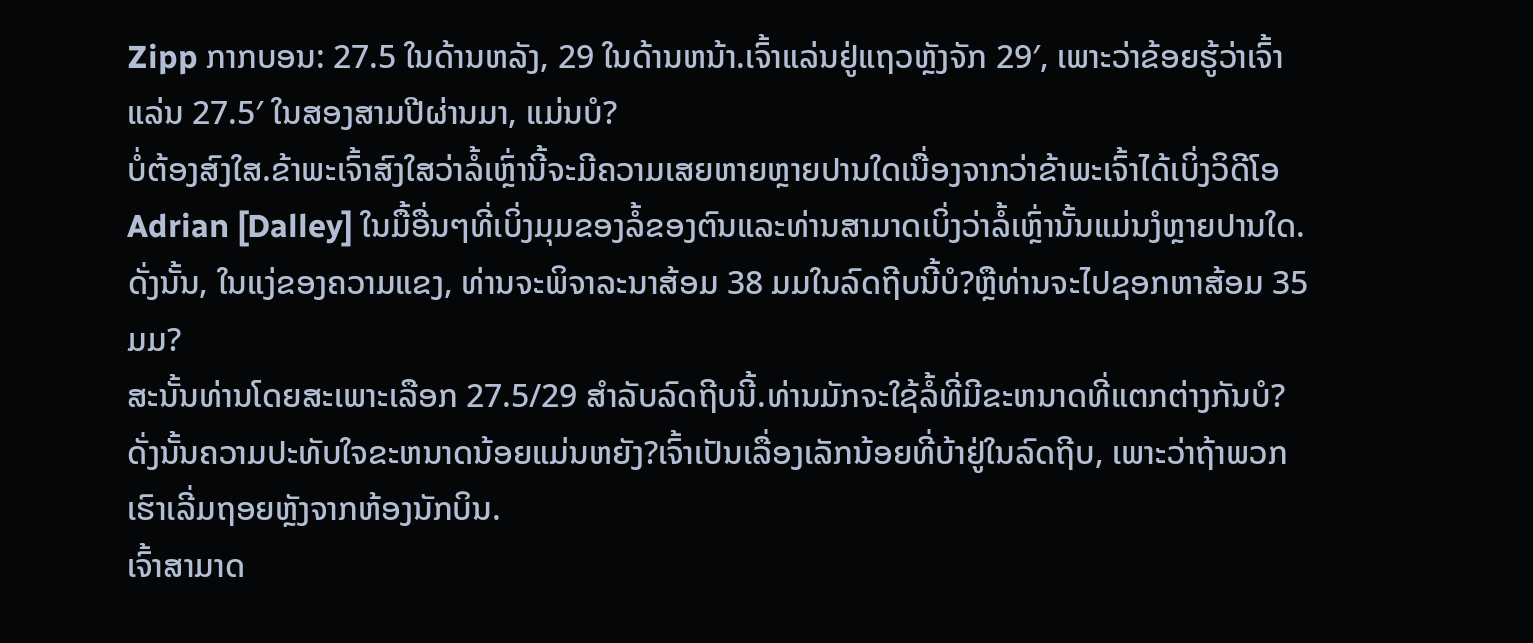Zipp ກາກບອນ: 27.5 ໃນດ້ານຫລັງ, 29 ໃນດ້ານຫນ້າ.ເຈົ້າແລ່ນຢູ່ແຖວຫຼັງຈັກ 29′, ເພາະວ່າຂ້ອຍຮູ້ວ່າເຈົ້າແລ່ນ 27.5′ ໃນສອງສາມປີຜ່ານມາ, ແມ່ນບໍ?
ບໍ່ຕ້ອງສົງໃສ.ຂ້າພະເຈົ້າສົງໃສວ່າລໍ້ເຫຼົ່ານີ້ຈະມີຄວາມເສຍຫາຍຫຼາຍປານໃດເນື່ອງຈາກວ່າຂ້າພະເຈົ້າໄດ້ເບິ່ງວິດີໂອ Adrian [Dalley] ໃນມື້ອື່ນໆທີ່ເບິ່ງມຸມຂອງລໍ້ຂອງຕົນແລະທ່ານສາມາດເບິ່ງວ່າລໍ້ເຫຼົ່ານັ້ນແມ່ນງໍຫຼາຍປານໃດ.
ດັ່ງນັ້ນ, ໃນແງ່ຂອງຄວາມແຂງ, ທ່ານຈະພິຈາລະນາສ້ອມ 38 ມມໃນລົດຖີບນີ້ບໍ?ຫຼືທ່ານຈະໄປຊອກຫາສ້ອມ 35 ມມ?
ສະນັ້ນທ່ານໂດຍສະເພາະເລືອກ 27.5/29 ສໍາລັບລົດຖີບນີ້.ທ່ານມັກຈະໃຊ້ລໍ້ທີ່ມີຂະຫນາດທີ່ແຕກຕ່າງກັນບໍ?
ດັ່ງນັ້ນຄວາມປະທັບໃຈຂະຫນາດນ້ອຍແມ່ນຫຍັງ?ເຈົ້າເປັນເລື່ອງເລັກນ້ອຍທີ່ບ້າຢູ່ໃນລົດຖີບ, ເພາະວ່າຖ້າພວກເຮົາເລີ່ມຖອຍຫຼັງຈາກຫ້ອງນັກບິນ.
ເຈົ້າສາມາດ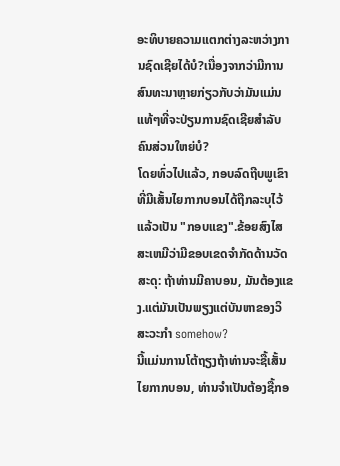ອະທິບາຍຄວາມແຕກຕ່າງລະຫວ່າງການຊົດເຊີຍໄດ້ບໍ?ເນື່ອງຈາກວ່າມີການສົນທະນາຫຼາຍກ່ຽວກັບວ່າມັນແມ່ນແທ້ໆທີ່ຈະປ່ຽນການຊົດເຊີຍສໍາລັບຄົນສ່ວນໃຫຍ່ບໍ?
ໂດຍທົ່ວໄປແລ້ວ, ກອບລົດຖີບພູເຂົາທີ່ມີເສັ້ນໄຍກາກບອນໄດ້ຖືກລະບຸໄວ້ແລ້ວເປັນ "ກອບແຂງ".ຂ້ອຍສົງໄສສະເຫມີວ່າມີຂອບເຂດຈໍາກັດດ້ານວັດສະດຸ: ຖ້າທ່ານມີຄາບອນ, ມັນຕ້ອງແຂງ.ແຕ່ມັນເປັນພຽງແຕ່ບັນຫາຂອງວິສະວະກໍາ somehow?
ນີ້ແມ່ນການໂຕ້ຖຽງຖ້າທ່ານຈະຊື້ເສັ້ນໄຍກາກບອນ, ທ່ານຈໍາເປັນຕ້ອງຊື້ກອ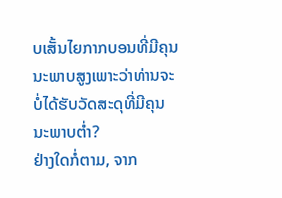ບເສັ້ນໄຍກາກບອນທີ່ມີຄຸນນະພາບສູງເພາະວ່າທ່ານຈະບໍ່ໄດ້ຮັບວັດສະດຸທີ່ມີຄຸນນະພາບຕ່ຳ?
ຢ່າງໃດກໍ່ຕາມ, ຈາກ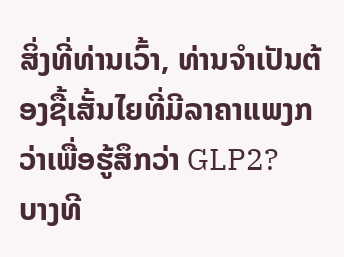ສິ່ງທີ່ທ່ານເວົ້າ, ທ່ານຈໍາເປັນຕ້ອງຊື້ເສັ້ນໄຍທີ່ມີລາຄາແພງກວ່າເພື່ອຮູ້ສຶກວ່າ GLP2?
ບາງທີ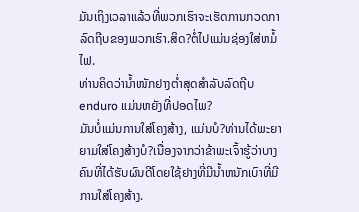ມັນເຖິງເວລາແລ້ວທີ່ພວກເຮົາຈະເຮັດການກວດກາລົດຖີບຂອງພວກເຮົາ.ສິດ?ຕໍ່ໄປແມ່ນຊ່ອງໃສ່ຫມໍ້ໄຟ.
ທ່ານຄິດວ່ານ້ຳໜັກຢາງຕໍ່າສຸດສຳລັບລົດຖີບ enduro ແມ່ນຫຍັງທີ່ປອດໄພ?
ມັນບໍ່ແມ່ນການໃສ່ໂຄງສ້າງ, ແມ່ນບໍ?ທ່ານໄດ້ພະຍາຍາມໃສ່ໂຄງສ້າງບໍ?ເນື່ອງຈາກວ່າຂ້າພະເຈົ້າຮູ້ວ່າບາງຄົນທີ່ໄດ້ຮັບຜົນດີໂດຍໃຊ້ຢາງທີ່ມີນ້ຳຫນັກເບົາທີ່ມີການໃສ່ໂຄງສ້າງ.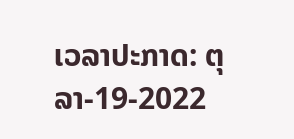ເວລາປະກາດ: ຕຸລາ-19-2022